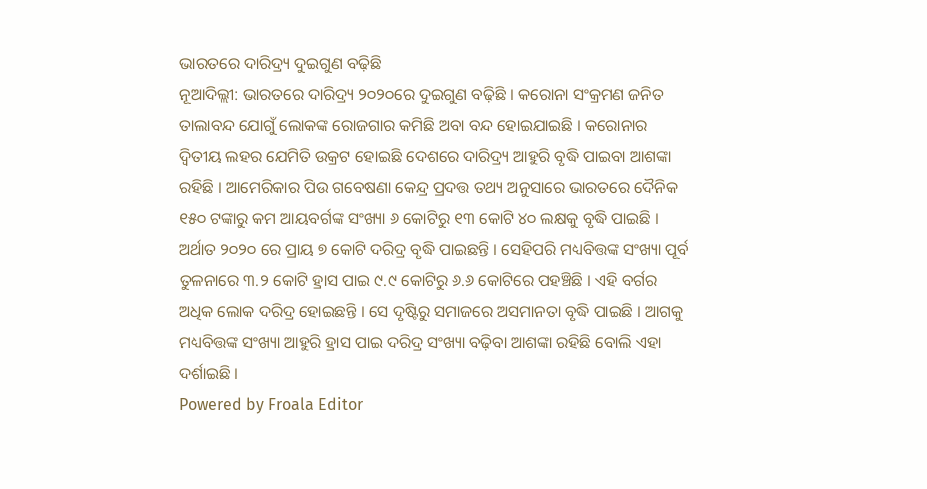ଭାରତରେ ଦାରିଦ୍ର୍ୟ ଦୁଇଗୁଣ ବଢ଼ିଛି
ନୂଆଦିଲ୍ଲୀ: ଭାରତରେ ଦାରିଦ୍ର୍ୟ ୨୦୨୦ରେ ଦୁଇଗୁଣ ବଢ଼ିଛି । କରୋନା ସଂକ୍ରମଣ ଜନିତ ତାଲାବନ୍ଦ ଯୋଗୁଁ ଲୋକଙ୍କ ରୋଜଗାର କମିଛି ଅବା ବନ୍ଦ ହୋଇଯାଇଛି । କରୋନାର ଦ୍ୱିତୀୟ ଲହର ଯେମିତି ଉକ୍ରଟ ହୋଇଛି ଦେଶରେ ଦାରିଦ୍ର୍ୟ ଆହୁରି ବୃଦ୍ଧି ପାଇବା ଆଶଙ୍କା ରହିଛି । ଆମେରିକାର ପିଉ ଗବେଷଣା କେନ୍ଦ୍ର ପ୍ରଦତ୍ତ ତଥ୍ୟ ଅନୁସାରେ ଭାରତରେ ଦୈନିକ ୧୫୦ ଟଙ୍କାରୁ କମ ଆୟବର୍ଗଙ୍କ ସଂଖ୍ୟା ୬ କୋଟିରୁ ୧୩ କୋଟି ୪୦ ଲକ୍ଷକୁ ବୃଦ୍ଧି ପାଇଛି । ଅର୍ଥାତ ୨୦୨୦ ରେ ପ୍ରାୟ ୭ କୋଟି ଦରିଦ୍ର ବୃଦ୍ଧି ପାଇଛନ୍ତି । ସେହିପରି ମଧ୍ୟବିତ୍ତଙ୍କ ସଂଖ୍ୟା ପୂର୍ବ ତୁଳନାରେ ୩.୨ କୋଟି ହ୍ରାସ ପାଇ ୯.୯ କୋଟିରୁ ୬.୬ କୋଟିରେ ପହଞ୍ଚିଛି । ଏହି ବର୍ଗର ଅଧିକ ଲୋକ ଦରିଦ୍ର ହୋଇଛନ୍ତି । ସେ ଦୃଷ୍ଟିରୁ ସମାଜରେ ଅସମାନତା ବୃଦ୍ଧି ପାଇଛି । ଆଗକୁ ମଧ୍ୟବିତ୍ତଙ୍କ ସଂଖ୍ୟା ଆହୁରି ହ୍ରାସ ପାଇ ଦରିଦ୍ର ସଂଖ୍ୟା ବଢ଼ିବା ଆଶଙ୍କା ରହିଛି ବୋଲି ଏହା ଦର୍ଶାଇଛି ।
Powered by Froala Editor